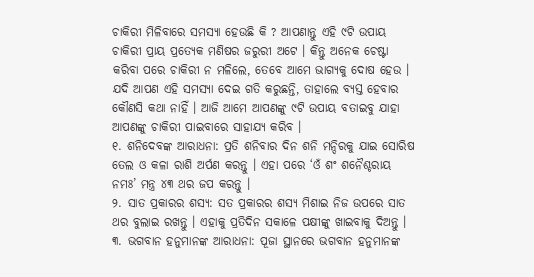ଚାକିରୀ ମିଳିବାରେ ସମସ୍ୟା ହେଉଛି କି ? ଆପଣାନ୍ତୁ ଏହି ୯ଟି ଉପାୟ
ଚାକିରୀ ପ୍ରାୟ ପ୍ରତ୍ୟେକ ମଣିଷର ଜରୁରୀ ଅଟେ । କିନ୍ତୁ ଅନେକ ଚେଷ୍ଟା କରିବା ପରେ ଚାକିରୀ ନ ମଳିଲେ, ତେବେ ଆମେ ଭାଗ୍ୟକୁ ଦୋଷ ହେଉ । ଯଦି ଆପଣ ଏହି ସମସ୍ୟା ଦେଇ ଗତି କରୁଛନ୍ତି, ତାହାଲେ ବ୍ୟସ୍ତ ହେବାର କୌଣସି କଥା ନାହିଁ । ଆଜି ଆମେ ଆପଣଙ୍କୁ ୯ଟି ଉପାୟ ବତାଇବୁ ଯାହା ଆପଣଙ୍କୁ ଚାକିରୀ ପାଇବାରେ ସାହାଯ୍ୟ କରିବ ।
୧. ଶନିଦେବଙ୍କ ଆରାଧନା: ପ୍ରତି ଶନିବାର ଦିନ ଶନି ମନ୍ଦିରକୁ ଯାଇ ସୋରିଷ ତେଲ ଓ କଳା ରାଶି ଅର୍ପଣ କରନ୍ତୁ । ଏହା ପରେ ‘ଓଁ ଶଂ ଶନୈଶ୍ଚରାୟ ନମଃ’ ମନ୍ତ୍ର ୪୩ ଥର ଜପ କରନ୍ତୁ ।
୨. ସାତ ପ୍ରକାରର ଶସ୍ୟ: ସତ ପ୍ରକାରର ଶସ୍ୟ ମିଶାଇ ନିଜ ଉପରେ ସାତ ଥର ବୁଲାଇ ରଖନ୍ତୁ । ଏହାକୁ ପ୍ରତିଦିନ ସକାଳେ ପକ୍ଷୀଙ୍କୁ ଖାଇବାକୁ ଦିଅନ୍ତୁ ।
୩. ଭଗବାନ ହନୁମାନଙ୍କ ଆରାଧନା: ପୂଜା ସ୍ଥାନରେ ଭଗବାନ ହନୁମାନଙ୍କ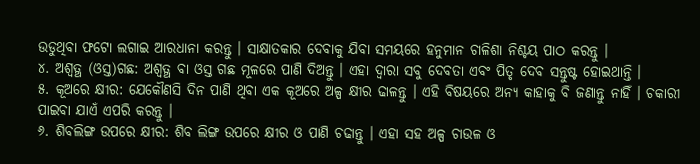ଉଡୁଥିବା ଫଟୋ ଲଗାଇ ଆରଧାନା କରନ୍ତୁ । ସାକ୍ଷାତକାର ଦେବାକୁ ଯିବା ସମୟରେ ହନୁମାନ ଚାଳିଶା ନିଶ୍ଚୟ ପାଠ କରନ୍ତୁ ।
୪. ଅଶ୍ବତ୍ଥ (ଓସ୍ତ)ଗଛ: ଅଶ୍ବତ୍ଥ ବା ଓସ୍ତ ଗଛ ମୂଳରେ ପାଣି ଦିଅନ୍ତୁ । ଏହା ଦ୍ବାରା ସବୁ ଦେବତା ଏବଂ ପିତୃ ଦେବ ସନ୍ତୁଷ୍ଟ ହୋଇଥାନ୍ତି ।
୫. କୂଅରେ କ୍ଷୀର: ଯେକୌଣସି ଦିନ ପାଣି ଥିବା ଏକ କୂଅରେ ଅଳ୍ପ କ୍ଷୀର ଢାଳନ୍ତୁ । ଏହି ବିଷୟରେ ଅନ୍ୟ କାହାକୁ ବି ଜଣାନ୍ତୁ ନାହିଁ । ଚକାରୀ ପାଇବା ଯାଏଁ ଏପରି କରନ୍ତୁ ।
୬. ଶିବଲିଙ୍ଗ ଉପରେ କ୍ଷୀର: ଶିବ ଲିଙ୍ଗ ଉପରେ କ୍ଷୀର ଓ ପାଣି ଚଢାନ୍ତୁ । ଏହା ସହ ଅଳ୍ପ ଚାଉଳ ଓ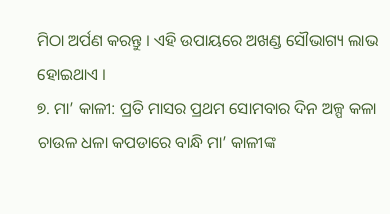ମିଠା ଅର୍ପଣ କରନ୍ତୁ । ଏହି ଉପାୟରେ ଅଖଣ୍ଡ ସୌଭାଗ୍ୟ ଲାଭ ହୋଇଥାଏ ।
୭. ମା’ କାଳୀ: ପ୍ରତି ମାସର ପ୍ରଥମ ସୋମବାର ଦିନ ଅଳ୍ପ କଳା ଚାଉଳ ଧଳା କପଡାରେ ବାନ୍ଧି ମା’ କାଳୀଙ୍କ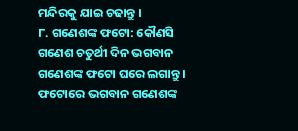ମନ୍ଦିରକୁ ଯାଇ ଚଢାନ୍ତୁ ।
୮. ଗଣେଶଙ୍କ ଫଟୋ: କୌଣସି ଗଣେଶ ଚତୁର୍ଥୀ ଦିନ ଭଗବାନ ଗଣେଶଙ୍କ ଫଟୋ ଘରେ ଲଗାନ୍ତୁ । ଫଟୋରେ ଭଗବାନ ଗଣେଶଙ୍କ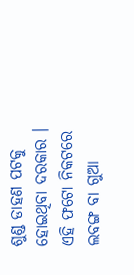ଶୁଣ୍ଡ ଡାହଣ ପଟକୁ ହୋଇଥିବା ଦରକାର । ଏହି ଫଟୋ ନିକଟରେ ଲବଙ୍ଗ ବା ଗୁଆ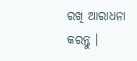ରଖି ଆରାଧନା କରନ୍ତୁ ।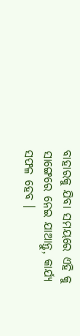ବାହାରକୁ ଯିବା ସମୟରେ ଏହି କୁ ସାଙ୍ଗେରେ ନେଇ ଯାଆନ୍ତୁ, କାର୍ଯ୍ୟ ସଫଳ ହେବ ।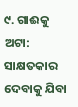୯. ଗାଈକୁ ଅଟା: ସାକ୍ଷତକାର ଦେବାକୁ ଯିବା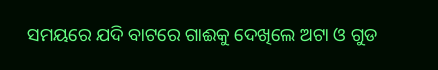ସମୟରେ ଯଦି ବାଟରେ ଗାଈକୁ ଦେଖିଲେ ଅଟା ଓ ଗୁଡ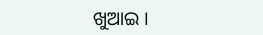ଖୁଆଇ ।